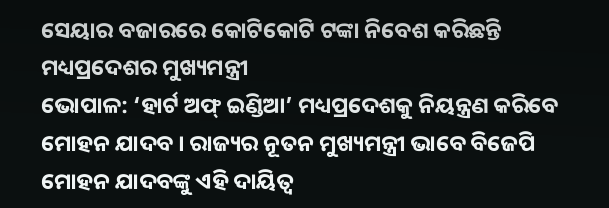ସେୟାର ବଜାରରେ କୋଟିକୋଟି ଟଙ୍କା ନିବେଶ କରିଛନ୍ତି ମଧ୍ୟପ୍ରଦେଶର ମୁଖ୍ୟମନ୍ତ୍ରୀ
ଭୋପାଳ: ‘ହାର୍ଟ ଅଫ୍ ଇଣ୍ଡିଆ’ ମଧ୍ୟପ୍ରଦେଶକୁ ନିୟନ୍ତ୍ରଣ କରିବେ ମୋହନ ଯାଦବ । ରାଜ୍ୟର ନୂତନ ମୁଖ୍ୟମନ୍ତ୍ରୀ ଭାବେ ବିଜେପି ମୋହନ ଯାଦବଙ୍କୁ ଏହି ଦାୟିତ୍ବ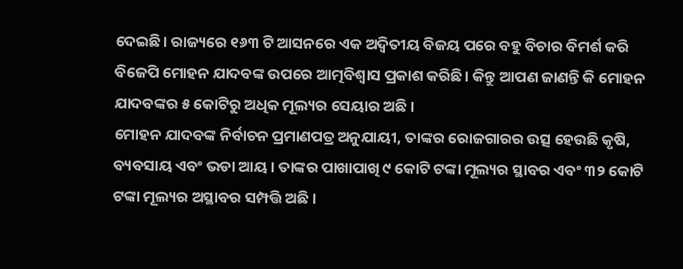ଦେଇଛି। ରାଜ୍ୟରେ ୧୬୩ ଟି ଆସନରେ ଏକ ଅଦ୍ୱିତୀୟ ବିଜୟ ପରେ ବହୁ ବିଚାର ବିମର୍ଶ କରି ବିଜେପି ମୋହନ ଯାଦବଙ୍କ ଉପରେ ଆତ୍ମବିଶ୍ୱାସ ପ୍ରକାଶ କରିଛି। କିନ୍ତୁ ଆପଣ ଜାଣନ୍ତି କି ମୋହନ ଯାଦବଙ୍କର ୫ କୋଟିରୁ ଅଧିକ ମୂଲ୍ୟର ସେୟାର ଅଛି ।
ମୋହନ ଯାଦବଙ୍କ ନିର୍ବାଚନ ପ୍ରମାଣପତ୍ର ଅନୁଯାୟୀ, ତାଙ୍କର ରୋଜଗାରର ଉତ୍ସ ହେଉଛି କୃଷି, ବ୍ୟବସାୟ ଏବଂ ଭଡା ଆୟ । ତାଙ୍କର ପାଖାପାଖି ୯ କୋଟି ଟଙ୍କା ମୂଲ୍ୟର ସ୍ଥାବର ଏବଂ ୩୨ କୋଟି ଟଙ୍କା ମୂଲ୍ୟର ଅସ୍ଥାବର ସମ୍ପତ୍ତି ଅଛି ।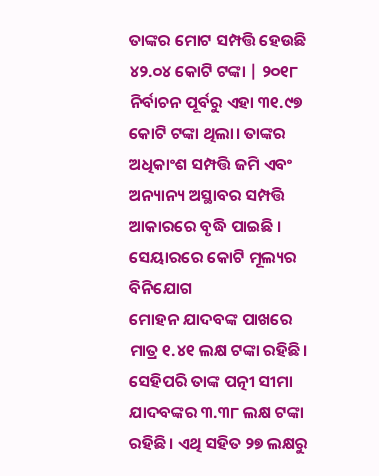ତାଙ୍କର ମୋଟ ସମ୍ପତ୍ତି ହେଉଛି ୪୨.୦୪ କୋଟି ଟଙ୍କା | ୨୦୧୮ ନିର୍ବାଚନ ପୂର୍ବରୁ ଏହା ୩୧.୯୭ କୋଟି ଟଙ୍କା ଥିଲା। ତାଙ୍କର ଅଧିକାଂଶ ସମ୍ପତ୍ତି ଜମି ଏବଂ ଅନ୍ୟାନ୍ୟ ଅସ୍ଥାବର ସମ୍ପତ୍ତି ଆକାରରେ ବୃଦ୍ଧି ପାଇଛି ।
ସେୟାରରେ କୋଟି ମୂଲ୍ୟର ବିନିଯୋଗ
ମୋହନ ଯାଦବଙ୍କ ପାଖରେ ମାତ୍ର ୧.୪୧ ଲକ୍ଷ ଟଙ୍କା ରହିଛି। ସେହିପରି ତାଙ୍କ ପତ୍ନୀ ସୀମା ଯାଦବଙ୍କର ୩.୩୮ ଲକ୍ଷ ଟଙ୍କା ରହିଛି। ଏଥି ସହିତ ୨୭ ଲକ୍ଷରୁ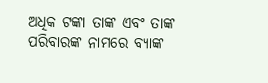ଅଧିକ ଟଙ୍କା ତାଙ୍କ ଏବଂ ତାଙ୍କ ପରିବାରଙ୍କ ନାମରେ ବ୍ୟାଙ୍କ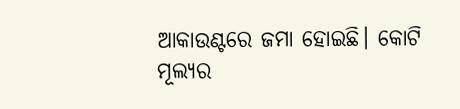ଆକାଉଣ୍ଟରେ ଜମା ହୋଇଛି। କୋଟି ମୂଲ୍ୟର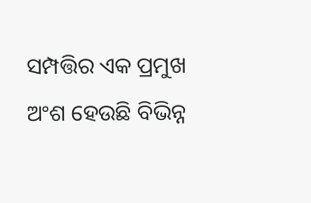ସମ୍ପତ୍ତିର ଏକ ପ୍ରମୁଖ ଅଂଶ ହେଉଛି ବିଭିନ୍ନ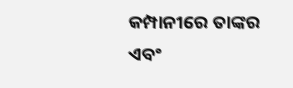କମ୍ପାନୀରେ ତାଙ୍କର ଏବଂ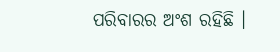ପରିବାରର ଅଂଶ ରହିଛି ।